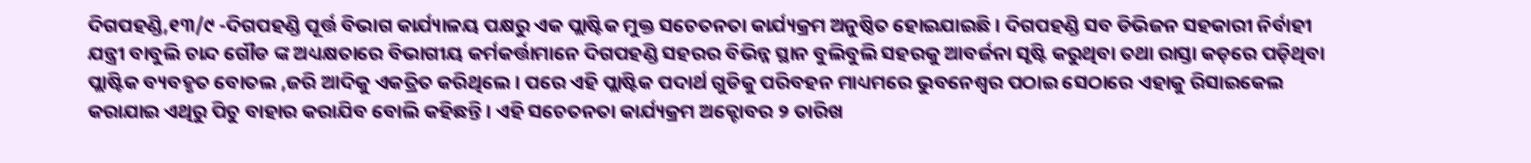ଦିଗପହଣ୍ଡି,୧୩/୯ -ଦିଗପହଣ୍ଡି ପୂର୍ତ୍ତ ବିଭାଗ କାର୍ଯ୍ୟାଳୟ ପକ୍ଷରୁ ଏକ ପ୍ଲାଷ୍ଟିକ ମୁକ୍ତ ସଚେତନତା କାର୍ଯ୍ୟକ୍ରମ ଅନୁଷ୍ଠିତ ହୋଇଯାଇଛି । ଦିଗପହଣ୍ଡି ସବ ଡିଭିଜନ ସହକାରୀ ନିର୍ବାହୀ ଯନ୍ତ୍ରୀ ବାବୁଲି ଚାନ୍ଦ ଗୌଡ ଙ୍କ ଅଧ୍ୟକ୍ଷତାରେ ବିଭାଗୀୟ କର୍ମକର୍ତ୍ତାମାନେ ଦିଗପହଣ୍ଡି ସହରର ବିଭିନ୍ନ ସ୍ଥାନ ବୁଲିବୁଲି ସହରକୁ ଆବର୍ଜନା ସୃଷ୍ଟି କରୁଥିବା ତଥା ରାସ୍ତା କଡ଼ରେ ପଡ଼ିଥିବା ପ୍ଲାଷ୍ଟିକ ବ୍ୟବହୃତ ବୋତଲ ,ଜରି ଆଦିକୁ ଏକତ୍ରିତ କରିଥିଲେ । ପରେ ଏହି ପ୍ଲାଷ୍ଟିକ ପଦାର୍ଥ ଗୁଡିକୁ ପରିବହନ ମାଧ୍ୟମରେ ଭୁବନେଶ୍ୱର ପଠାଇ ସେଠାରେ ଏହାକୁ ରିସାଇକେଲ କରାଯାଇ ଏଥିରୁ ପିଚୁ ବାହାର କରାଯିବ ବୋଲି କହିଛନ୍ତି । ଏହି ସଚେତନତା କାର୍ଯ୍ୟକ୍ରମ ଅକ୍ଟୋବର ୨ ତାରିଖ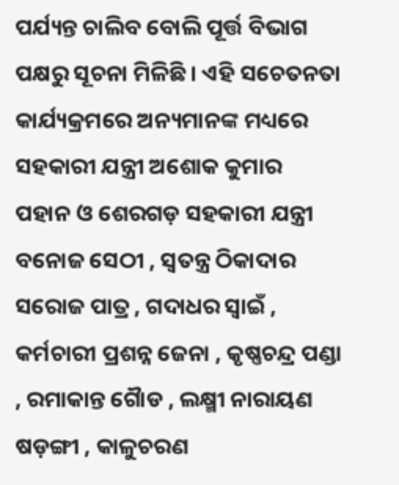ପର୍ଯ୍ୟନ୍ତ ଚାଲିବ ବୋଲି ପୂର୍ତ୍ତ ବିଭାଗ ପକ୍ଷରୁ ସୂଚନା ମିଳିଛି । ଏହି ସଚେତନତା କାର୍ଯ୍ୟକ୍ରମରେ ଅନ୍ୟମାନଙ୍କ ମଧ୍ୟରେ ସହକାରୀ ଯନ୍ତ୍ରୀ ଅଶୋକ କୁମାର ପହାନ ଓ ଶେରଗଡ଼ ସହକାରୀ ଯନ୍ତ୍ରୀ ବନୋଜ ସେଠୀ , ସ୍ବତନ୍ତ୍ର ଠିକାଦାର ସରୋଜ ପାତ୍ର , ଗଦାଧର ସ୍ବାଇଁ , କର୍ମଚାରୀ ପ୍ରଶନ୍ନ ଜେନା , କୃଷ୍ଣଚନ୍ଦ୍ର ପଣ୍ଡା , ରମାକାନ୍ତ ଗୈାଡ , ଲକ୍ଷ୍ମୀ ନାରାୟଣ ଷଡ଼ଙ୍ଗୀ , କାଳୁଚରଣ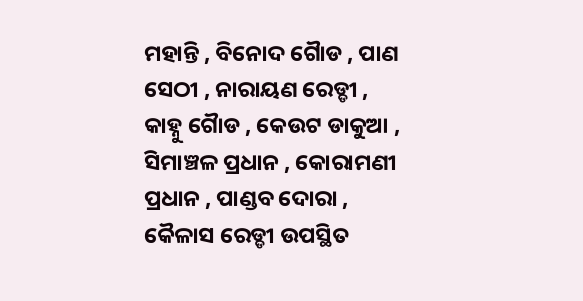ମହାନ୍ତି , ବିନୋଦ ଗୈାଡ , ପାଣ ସେଠୀ , ନାରାୟଣ ରେଡ୍ଡୀ , କାହ୍ନୁ ଗୈାଡ , କେଉଟ ଡାକୁଆ , ସିମାଞ୍ଚଳ ପ୍ରଧାନ , କୋରାମଣୀ ପ୍ରଧାନ , ପାଣ୍ଡବ ଦୋରା , କୈଳାସ ରେଡ୍ଡୀ ଉପସ୍ଥିତ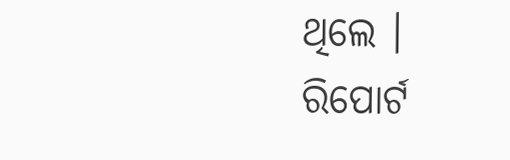ଥିଲେ ।
ରିପୋର୍ଟ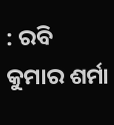: ରବି କୁମାର ଶର୍ମା